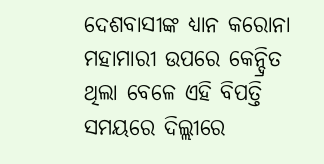ଦେଶବାସୀଙ୍କ ଧ୍ୟାନ କରୋନା ମହାମାରୀ ଉପରେ କେନ୍ଦ୍ରିତ ଥିଲା ବେଳେ ଏହି ବିପତ୍ତି ସମୟରେ ଦିଲ୍ଲୀରେ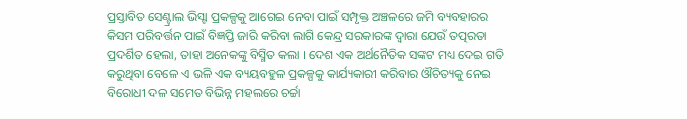ପ୍ରସ୍ତାବିତ ସେଣ୍ଟ୍ରାଲ ଭିସ୍ଟା ପ୍ରକଳ୍ପକୁ ଆଗେଇ ନେବା ପାଇଁ ସମ୍ପୃକ୍ତ ଅଞ୍ଚଳରେ ଜମି ବ୍ୟବହାରର କିସମ ପରିବର୍ତ୍ତନ ପାଇଁ ବିଜ୍ଞପ୍ତି ଜାରି କରିବା ଲାଗି କେନ୍ଦ୍ର ସରକାରଙ୍କ ଦ୍ୱାରା ଯେଉଁ ତତ୍ପରତା ପ୍ରଦର୍ଶିତ ହେଲା, ତାହା ଅନେକଙ୍କୁ ବିସ୍ମିତ କଲା । ଦେଶ ଏକ ଅର୍ଥନୈତିକ ସଙ୍କଟ ମଧ୍ୟ ଦେଇ ଗତି କରୁଥିବା ବେଳେ ଏ ଭଳି ଏକ ବ୍ୟୟବହୁଳ ପ୍ରକଳ୍ପକୁ କାର୍ଯ୍ୟକାରୀ କରିବାର ଔଚିତ୍ୟକୁ ନେଇ ବିରୋଧୀ ଦଳ ସମେତ ବିଭିନ୍ନ ମହଲରେ ଚର୍ଚ୍ଚା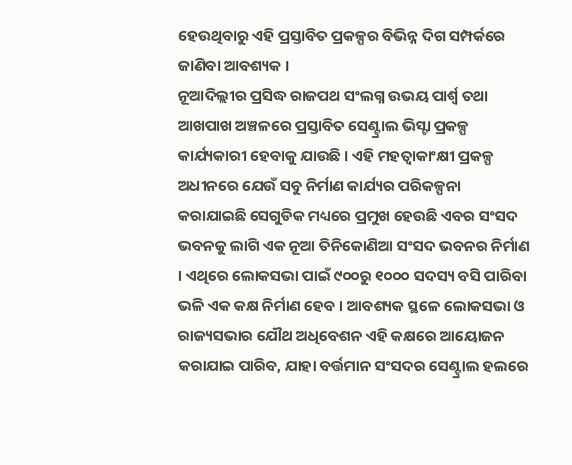ହେଉଥିବାରୁ ଏହି ପ୍ରସ୍ତାବିତ ପ୍ରକଳ୍ପର ବିଭିନ୍ନ ଦିଗ ସମ୍ପର୍କରେ ଜାଣିବା ଆବଶ୍ୟକ ।
ନୂଆଦିଲ୍ଲୀର ପ୍ରସିଦ୍ଧ ରାଜପଥ ସଂଲଗ୍ନ ଉଭୟ ପାର୍ଶ୍ଵ ତଥା ଆଖପାଖ ଅଞ୍ଚଳରେ ପ୍ରସ୍ତାବିତ ସେଣ୍ଟ୍ରାଲ ଭିସ୍ଟା ପ୍ରକଳ୍ପ କାର୍ଯ୍ୟକାରୀ ହେବାକୁ ଯାଉଛି । ଏହି ମହତ୍ୱାକାଂକ୍ଷୀ ପ୍ରକଳ୍ପ ଅଧୀନରେ ଯେଉଁ ସବୁ ନିର୍ମାଣ କାର୍ଯ୍ୟର ପରିକଳ୍ପନା କରାଯାଇଛି ସେଗୁଡିକ ମଧ୍ୟରେ ପ୍ରମୁଖ ହେଉଛି ଏବର ସଂସଦ ଭବନକୁ ଲାଗି ଏକ ନୂଆ ତିନିକୋଣିଆ ସଂସଦ ଭବନର ନିର୍ମାଣ । ଏଥିରେ ଲୋକସଭା ପାଇଁ ୯୦୦ରୁ ୧୦୦୦ ସଦସ୍ୟ ବସି ପାରିବା ଭଳି ଏକ କକ୍ଷ ନିର୍ମାଣ ହେବ । ଆବଶ୍ୟକ ସ୍ଥଳେ ଲୋକସଭା ଓ ରାଜ୍ୟସଭାର ଯୌଥ ଅଧିବେଶନ ଏହି କକ୍ଷରେ ଆୟୋଜନ କରାଯାଇ ପାରିବ, ଯାହା ବର୍ତ୍ତମାନ ସଂସଦର ସେଣ୍ଟ୍ରାଲ ହଲରେ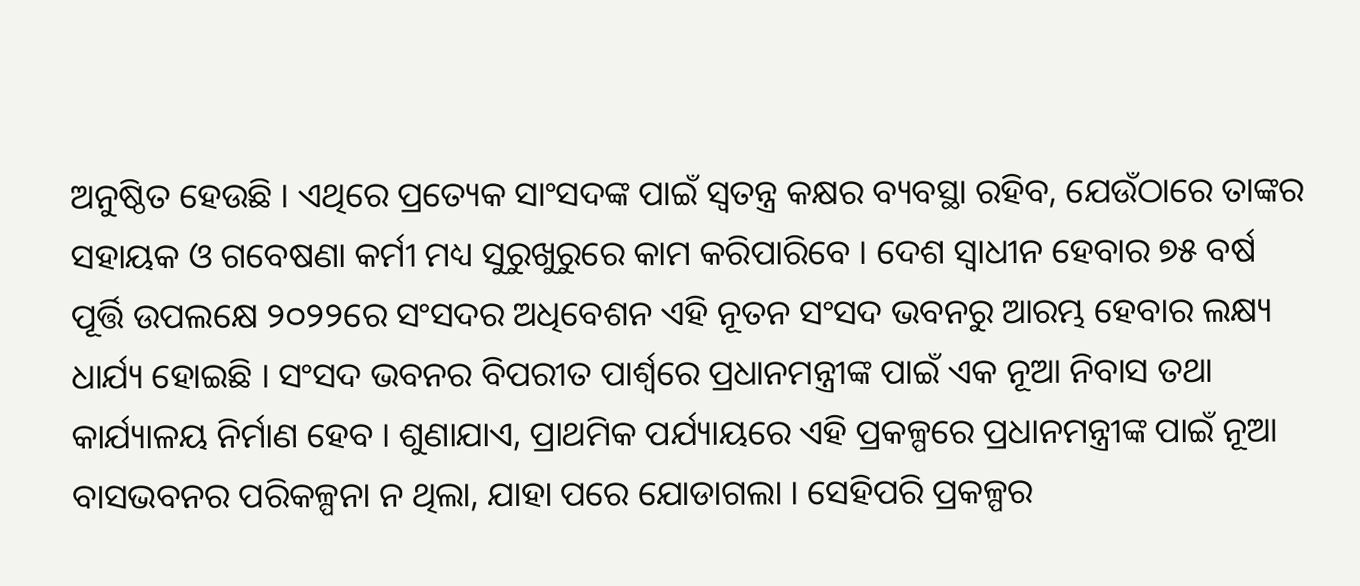ଅନୁଷ୍ଠିତ ହେଉଛି । ଏଥିରେ ପ୍ରତ୍ୟେକ ସାଂସଦଙ୍କ ପାଇଁ ସ୍ୱତନ୍ତ୍ର କକ୍ଷର ବ୍ୟବସ୍ଥା ରହିବ, ଯେଉଁଠାରେ ତାଙ୍କର ସହାୟକ ଓ ଗବେଷଣା କର୍ମୀ ମଧ୍ୟ ସୁରୁଖୁରୁରେ କାମ କରିପାରିବେ । ଦେଶ ସ୍ୱାଧୀନ ହେବାର ୭୫ ବର୍ଷ ପୂର୍ତ୍ତି ଉପଲକ୍ଷେ ୨୦୨୨ରେ ସଂସଦର ଅଧିବେଶନ ଏହି ନୂତନ ସଂସଦ ଭବନରୁ ଆରମ୍ଭ ହେବାର ଲକ୍ଷ୍ୟ ଧାର୍ଯ୍ୟ ହୋଇଛି । ସଂସଦ ଭବନର ବିପରୀତ ପାର୍ଶ୍ୱରେ ପ୍ରଧାନମନ୍ତ୍ରୀଙ୍କ ପାଇଁ ଏକ ନୂଆ ନିବାସ ତଥା କାର୍ଯ୍ୟାଳୟ ନିର୍ମାଣ ହେବ । ଶୁଣାଯାଏ, ପ୍ରାଥମିକ ପର୍ଯ୍ୟାୟରେ ଏହି ପ୍ରକଳ୍ପରେ ପ୍ରଧାନମନ୍ତ୍ରୀଙ୍କ ପାଇଁ ନୂଆ ବାସଭବନର ପରିକଳ୍ପନା ନ ଥିଲା, ଯାହା ପରେ ଯୋଡାଗଲା । ସେହିପରି ପ୍ରକଳ୍ପର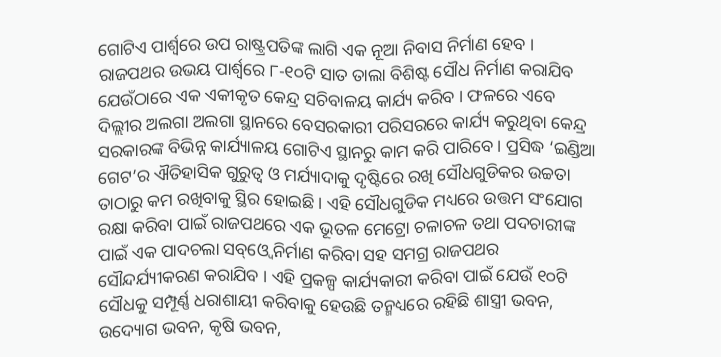ଗୋଟିଏ ପାର୍ଶ୍ଵରେ ଉପ ରାଷ୍ଟ୍ରପତିଙ୍କ ଲାଗି ଏକ ନୂଆ ନିବାସ ନିର୍ମାଣ ହେବ । ରାଜପଥର ଉଭୟ ପାର୍ଶ୍ଵରେ ୮-୧୦ଟି ସାତ ତାଲା ବିଶିଷ୍ଟ ସୌଧ ନିର୍ମାଣ କରାଯିବ ଯେଉଁଠାରେ ଏକ ଏକୀକୃତ କେନ୍ଦ୍ର ସଚିବାଳୟ କାର୍ଯ୍ୟ କରିବ । ଫଳରେ ଏବେ ଦିଲ୍ଲୀର ଅଲଗା ଅଲଗା ସ୍ଥାନରେ ବେସରକାରୀ ପରିସରରେ କାର୍ଯ୍ୟ କରୁଥିବା କେନ୍ଦ୍ର ସରକାରଙ୍କ ବିଭିନ୍ନ କାର୍ଯ୍ୟାଳୟ ଗୋଟିଏ ସ୍ଥାନରୁ କାମ କରି ପାରିବେ । ପ୍ରସିଦ୍ଧ ‘ଇଣ୍ଡିଆ ଗେଟ’ର ଐତିହାସିକ ଗୁରୁତ୍ୱ ଓ ମର୍ଯ୍ୟାଦାକୁ ଦୃଷ୍ଟିରେ ରଖି ସୌଧଗୁଡିକର ଉଚ୍ଚତା ତାଠାରୁ କମ ରଖିବାକୁ ସ୍ଥିର ହୋଇଛି । ଏହି ସୌଧଗୁଡିକ ମଧ୍ୟରେ ଉତ୍ତମ ସଂଯୋଗ ରକ୍ଷା କରିବା ପାଇଁ ରାଜପଥରେ ଏକ ଭୂତଳ ମେଟ୍ରୋ ଚଳାଚଳ ତଥା ପଦଚାରୀଙ୍କ ପାଇଁ ଏକ ପାଦଚଲା ସବ୍ଓ୍ଵେ ନିର୍ମାଣ କରିବା ସହ ସମଗ୍ର ରାଜପଥର ସୌନ୍ଦର୍ଯ୍ୟୀକରଣ କରାଯିବ । ଏହି ପ୍ରକଳ୍ପ କାର୍ଯ୍ୟକାରୀ କରିବା ପାଇଁ ଯେଉଁ ୧୦ଟି ସୌଧକୁ ସମ୍ପୂର୍ଣ୍ଣ ଧରାଶାୟୀ କରିବାକୁ ହେଉଛି ତନ୍ମଧ୍ୟରେ ରହିଛି ଶାସ୍ତ୍ରୀ ଭବନ, ଉଦ୍ୟୋଗ ଭବନ, କୃଷି ଭବନ,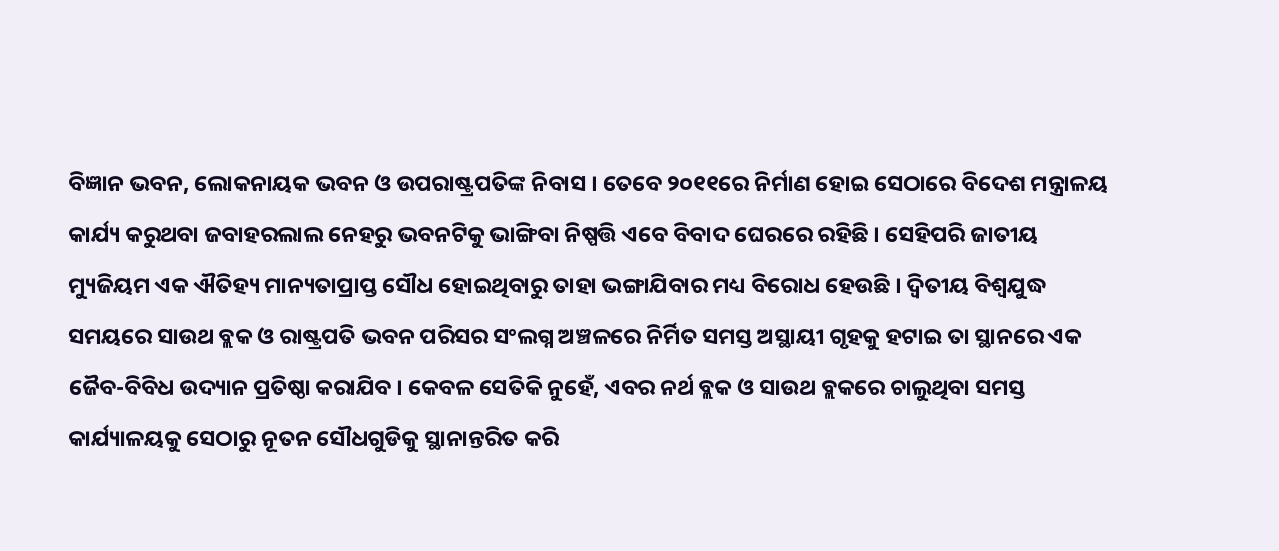ବିଜ୍ଞାନ ଭବନ, ଲୋକନାୟକ ଭବନ ଓ ଉପରାଷ୍ଟ୍ରପତିଙ୍କ ନିବାସ । ତେବେ ୨୦୧୧ରେ ନିର୍ମାଣ ହୋଇ ସେଠାରେ ବିଦେଶ ମନ୍ତ୍ରାଳୟ କାର୍ଯ୍ୟ କରୁଥବା ଜବାହରଲାଲ ନେହରୁ ଭବନଟିକୁ ଭାଙ୍ଗିବା ନିଷ୍ପତ୍ତି ଏବେ ବିବାଦ ଘେରରେ ରହିଛି । ସେହିପରି ଜାତୀୟ ମ୍ୟୁଜିୟମ ଏକ ଐତିହ୍ୟ ମାନ୍ୟତାପ୍ରାପ୍ତ ସୌଧ ହୋଇଥିବାରୁ ତାହା ଭଙ୍ଗାଯିବାର ମଧ୍ୟ ବିରୋଧ ହେଉଛି । ଦ୍ୱିତୀୟ ବିଶ୍ୱଯୁଦ୍ଧ ସମୟରେ ସାଉଥ ବ୍ଲକ ଓ ରାଷ୍ଟ୍ରପତି ଭବନ ପରିସର ସଂଲଗ୍ନ ଅଞ୍ଚଳରେ ନିର୍ମିତ ସମସ୍ତ ଅସ୍ଥାୟୀ ଗୃହକୁ ହଟାଇ ତା ସ୍ଥାନରେ ଏକ ଜୈବ-ବିବିଧ ଉଦ୍ୟାନ ପ୍ରତିଷ୍ଠା କରାଯିବ । କେବଳ ସେତିକି ନୁହେଁ, ଏବର ନର୍ଥ ବ୍ଲକ ଓ ସାଉଥ ବ୍ଲକରେ ଚାଲୁଥିବା ସମସ୍ତ କାର୍ଯ୍ୟାଳୟକୁ ସେଠାରୁ ନୂତନ ସୌଧଗୁଡିକୁ ସ୍ଥାନାନ୍ତରିତ କରି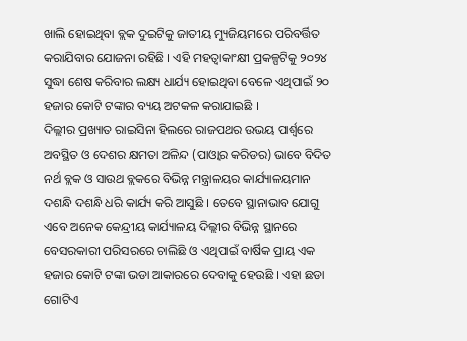ଖାଲି ହୋଇଥିବା ବ୍ଲକ ଦୁଇଟିକୁ ଜାତୀୟ ମ୍ୟୁଜିୟମରେ ପରିବର୍ତ୍ତିତ କରାଯିବାର ଯୋଜନା ରହିଛି । ଏହି ମହତ୍ୱାକାଂକ୍ଷୀ ପ୍ରକଳ୍ପଟିକୁ ୨୦୨୪ ସୁଦ୍ଧା ଶେଷ କରିବାର ଲକ୍ଷ୍ୟ ଧାର୍ଯ୍ୟ ହୋଇଥିବା ବେଳେ ଏଥିପାଇଁ ୨୦ ହଜାର କୋଟି ଟଙ୍କାର ବ୍ୟୟ ଅଟକଳ କରାଯାଇଛି ।
ଦିଲ୍ଲୀର ପ୍ରଖ୍ୟାତ ରାଇସିନା ହିଲରେ ରାଜପଥର ଉଭୟ ପାର୍ଶ୍ଵରେ ଅବସ୍ଥିତ ଓ ଦେଶର କ୍ଷମତା ଅଳିନ୍ଦ (ପାଓ୍ଵାର କରିଡର) ଭାବେ ବିଦିତ ନର୍ଥ ବ୍ଲକ ଓ ସାଉଥ ବ୍ଲକରେ ବିଭିନ୍ନ ମନ୍ତ୍ରାଳୟର କାର୍ଯ୍ୟାଳୟମାନ ଦଶନ୍ଧି ଦଶନ୍ଧି ଧରି କାର୍ଯ୍ୟ କରି ଆସୁଛି । ତେବେ ସ୍ଥାନାଭାବ ଯୋଗୁ ଏବେ ଅନେକ କେନ୍ଦ୍ରୀୟ କାର୍ଯ୍ୟାଳୟ ଦିଲ୍ଲୀର ବିଭିନ୍ନ ସ୍ଥାନରେ ବେସରକାରୀ ପରିସରରେ ଚାଲିଛି ଓ ଏଥିପାଇଁ ବାର୍ଷିକ ପ୍ରାୟ ଏକ ହଜାର କୋଟି ଟଙ୍କା ଭଡା ଆକାରରେ ଦେବାକୁ ହେଉଛି । ଏହା ଛଡା ଗୋଟିଏ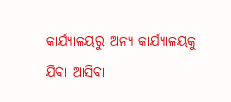କାର୍ଯ୍ୟାଳୟରୁ ଅନ୍ୟ କାର୍ଯ୍ୟାଳୟକୁ ଯିବା ଆସିବା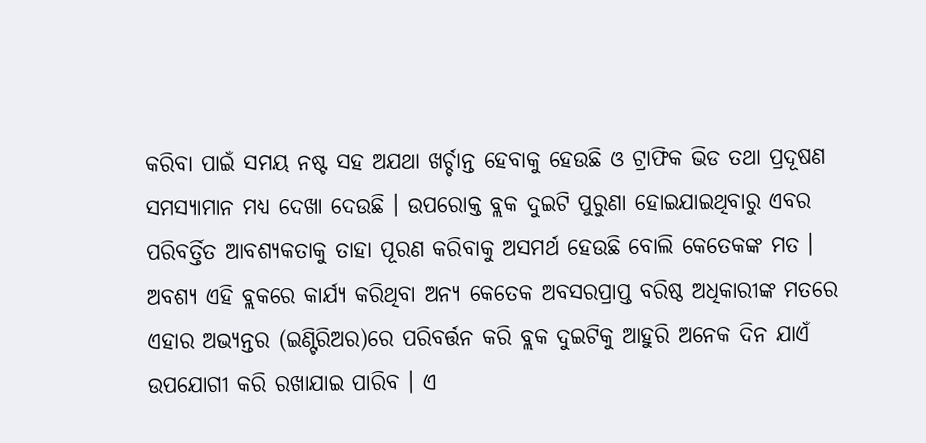କରିବା ପାଇଁ ସମୟ ନଷ୍ଟ ସହ ଅଯଥା ଖର୍ଚ୍ଚାନ୍ତ ହେବାକୁ ହେଉଛି ଓ ଟ୍ରାଫିକ ଭିଡ ତଥା ପ୍ରଦୂଷଣ ସମସ୍ୟାମାନ ମଧ୍ୟ ଦେଖା ଦେଉଛି । ଉପରୋକ୍ତ ବ୍ଲକ ଦୁଇଟି ପୁରୁଣା ହୋଇଯାଇଥିବାରୁ ଏବର ପରିବର୍ତ୍ତିତ ଆବଶ୍ୟକତାକୁ ତାହା ପୂରଣ କରିବାକୁ ଅସମର୍ଥ ହେଉଛି ବୋଲି କେତେକଙ୍କ ମତ । ଅବଶ୍ୟ ଏହି ବ୍ଲକରେ କାର୍ଯ୍ୟ କରିଥିବା ଅନ୍ୟ କେତେକ ଅବସରପ୍ରାପ୍ତ ବରିଷ୍ଠ ଅଧିକାରୀଙ୍କ ମତରେ ଏହାର ଅଭ୍ୟନ୍ତର (ଇଣ୍ଟିରିଅର)ରେ ପରିବର୍ତ୍ତନ କରି ବ୍ଲକ ଦୁଇଟିକୁ ଆହୁରି ଅନେକ ଦିନ ଯାଏଁ ଉପଯୋଗୀ କରି ରଖାଯାଇ ପାରିବ । ଏ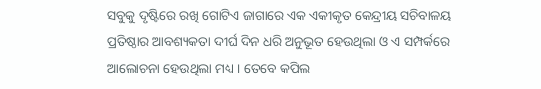ସବୁକୁ ଦୃଷ୍ଟିରେ ରଖି ଗୋଟିଏ ଜାଗାରେ ଏକ ଏକୀକୃତ କେନ୍ଦ୍ରୀୟ ସଚିବାଳୟ ପ୍ରତିଷ୍ଠାର ଆବଶ୍ୟକତା ଦୀର୍ଘ ଦିନ ଧରି ଅନୁଭୂତ ହେଉଥିଲା ଓ ଏ ସମ୍ପର୍କରେ ଆଲୋଚନା ହେଉଥିଲା ମଧ୍ୟ । ତେବେ କପିଲ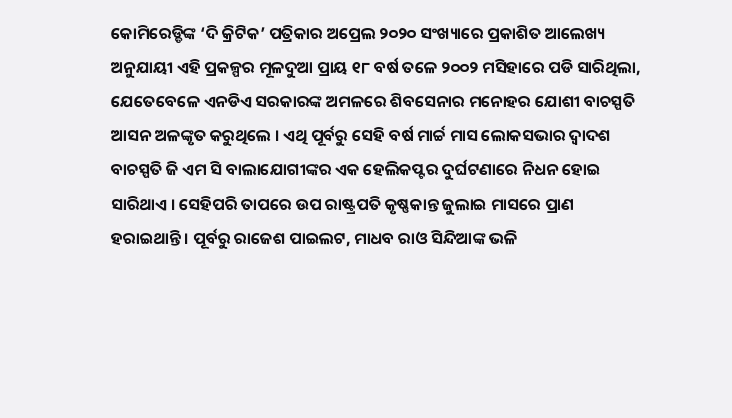କୋମିରେଡ୍ଡିଙ୍କ ‘ଦି କ୍ରିଟିକ’ ପତ୍ରିକାର ଅପ୍ରେଲ ୨୦୨୦ ସଂଖ୍ୟାରେ ପ୍ରକାଶିତ ଆଲେଖ୍ୟ ଅନୁଯାୟୀ ଏହି ପ୍ରକଳ୍ପର ମୂଳଦୁଆ ପ୍ରାୟ ୧୮ ବର୍ଷ ତଳେ ୨୦୦୨ ମସିହାରେ ପଡି ସାରିଥିଲା, ଯେତେବେଳେ ଏନଡିଏ ସରକାରଙ୍କ ଅମଳରେ ଶିବସେନାର ମନୋହର ଯୋଶୀ ବାଚସ୍ପତି ଆସନ ଅଳଙ୍କୃତ କରୁଥିଲେ । ଏଥି ପୂର୍ବରୁ ସେହି ବର୍ଷ ମାର୍ଚ୍ଚ ମାସ ଲୋକସଭାର ଦ୍ୱାଦଶ ବାଚସ୍ପତି ଜି ଏମ ସି ବାଲାଯୋଗୀଙ୍କର ଏକ ହେଲିକପ୍ଟର ଦୁର୍ଘଟଣାରେ ନିଧନ ହୋଇ ସାରିଥାଏ । ସେହିପରି ତାପରେ ଉପ ରାଷ୍ଟ୍ରପତି କୃଷ୍ଣକାନ୍ତ ଜୁଲାଇ ମାସରେ ପ୍ରାଣ ହରାଇଥାନ୍ତି । ପୂର୍ବରୁ ରାଜେଶ ପାଇଲଟ, ମାଧବ ରାଓ ସିନ୍ଦିଆଙ୍କ ଭଳି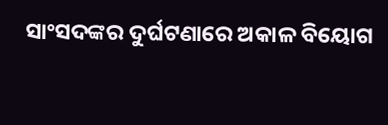ସାଂସଦଙ୍କର ଦୁର୍ଘଟଣାରେ ଅକାଳ ବିୟୋଗ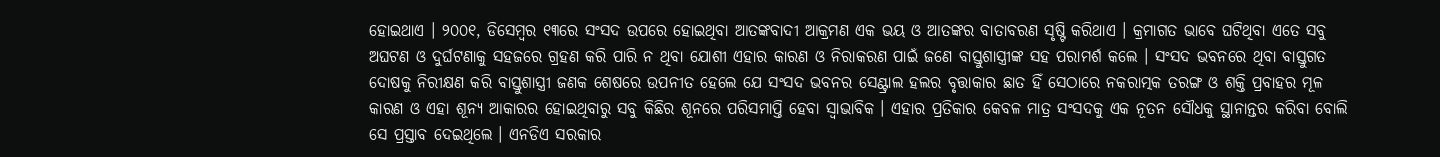ହୋଇଥାଏ । ୨୦୦୧, ଡିସେମ୍ବର ୧୩ରେ ସଂସଦ ଉପରେ ହୋଇଥିବା ଆତଙ୍କବାଦୀ ଆକ୍ରମଣ ଏକ ଭୟ ଓ ଆତଙ୍କର ବାତାବରଣ ସୃଷ୍ଟି କରିଥାଏ । କ୍ରମାଗତ ଭାବେ ଘଟିଥିବା ଏତେ ସବୁ ଅଘଟଣ ଓ ଦୁର୍ଘଟଣାକୁ ସହଜରେ ଗ୍ରହଣ କରି ପାରି ନ ଥିବା ଯୋଶୀ ଏହାର କାରଣ ଓ ନିରାକରଣ ପାଇଁ ଜଣେ ବାସ୍ତୁଶାସ୍ତ୍ରୀଙ୍କ ସହ ପରାମର୍ଶ କଲେ । ସଂସଦ ଭବନରେ ଥିବା ବାସ୍ତୁଗତ ଦୋଷକୁ ନିରୀକ୍ଷଣ କରି ବାସ୍ତୁଶାସ୍ତ୍ରୀ ଜଣକ ଶେଷରେ ଉପନୀତ ହେଲେ ଯେ ସଂସଦ ଭବନର ସେଣ୍ଟ୍ରାଲ ହଲର ବୃତ୍ତାକାର ଛାତ ହିଁ ସେଠାରେ ନକରାତ୍ମକ ତରଙ୍ଗ ଓ ଶକ୍ତି ପ୍ରବାହର ମୂଳ କାରଣ ଓ ଏହା ଶୂନ୍ୟ ଆକାରର ହୋଇଥିବାରୁ ସବୁ କିଛିର ଶୂନରେ ପରିସମାପ୍ତି ହେବା ସ୍ୱାଭାବିକ । ଏହାର ପ୍ରତିକାର କେବଳ ମାତ୍ର ସଂସଦକୁ ଏକ ନୂତନ ସୌଧକୁ ସ୍ଥାନାନ୍ତର କରିବା ବୋଲି ସେ ପ୍ରସ୍ତାବ ଦେଇଥିଲେ । ଏନଡିଏ ସରକାର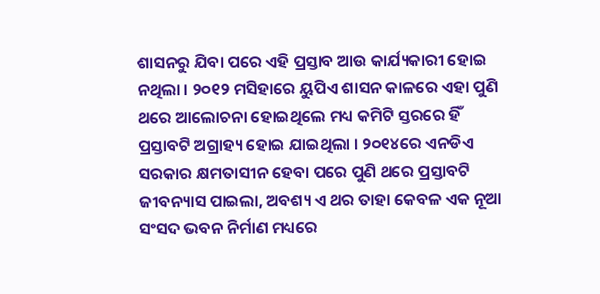ଶାସନରୁ ଯିବା ପରେ ଏହି ପ୍ରସ୍ତାବ ଆଉ କାର୍ଯ୍ୟକାରୀ ହୋଇ ନଥିଲା । ୨୦୧୨ ମସିହାରେ ୟୁପିଏ ଶାସନ କାଳରେ ଏହା ପୁଣି ଥରେ ଆଲୋଚନା ହୋଇଥିଲେ ମଧ୍ୟ କମିଟି ସ୍ତରରେ ହିଁ ପ୍ରସ୍ତାବଟି ଅଗ୍ରାହ୍ୟ ହୋଇ ଯାଇଥିଲା । ୨୦୧୪ରେ ଏନଡିଏ ସରକାର କ୍ଷମତାସୀନ ହେବା ପରେ ପୁଣି ଥରେ ପ୍ରସ୍ତାବଟି ଜୀବନ୍ୟାସ ପାଇଲା, ଅବଶ୍ୟ ଏ ଥର ତାହା କେବଳ ଏକ ନୂଆ ସଂସଦ ଭବନ ନିର୍ମାଣ ମଧ୍ୟରେ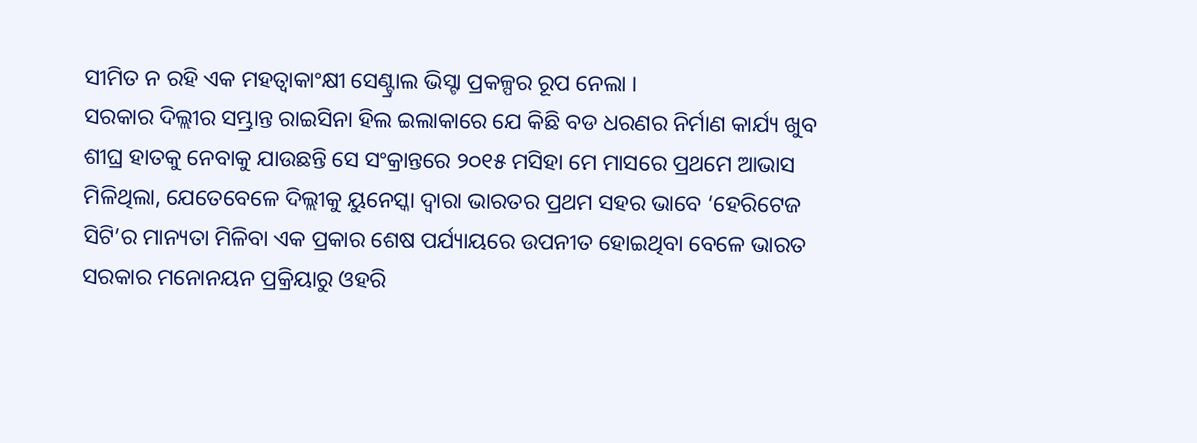ସୀମିତ ନ ରହି ଏକ ମହତ୍ୱାକାଂକ୍ଷୀ ସେଣ୍ଟ୍ରାଲ ଭିସ୍ଟା ପ୍ରକଳ୍ପର ରୂପ ନେଲା ।
ସରକାର ଦିଲ୍ଲୀର ସମ୍ଭ୍ରାନ୍ତ ରାଇସିନା ହିଲ ଇଲାକାରେ ଯେ କିଛି ବଡ ଧରଣର ନିର୍ମାଣ କାର୍ଯ୍ୟ ଖୁବ ଶୀଘ୍ର ହାତକୁ ନେବାକୁ ଯାଉଛନ୍ତି ସେ ସଂକ୍ରାନ୍ତରେ ୨୦୧୫ ମସିହା ମେ ମାସରେ ପ୍ରଥମେ ଆଭାସ ମିଳିଥିଲା, ଯେତେବେଳେ ଦିଲ୍ଲୀକୁ ୟୁନେସ୍କା ଦ୍ୱାରା ଭାରତର ପ୍ରଥମ ସହର ଭାବେ ‘ହେରିଟେଜ ସିଟି’ର ମାନ୍ୟତା ମିଳିବା ଏକ ପ୍ରକାର ଶେଷ ପର୍ଯ୍ୟାୟରେ ଉପନୀତ ହୋଇଥିବା ବେଳେ ଭାରତ ସରକାର ମନୋନୟନ ପ୍ରକ୍ରିୟାରୁ ଓହରି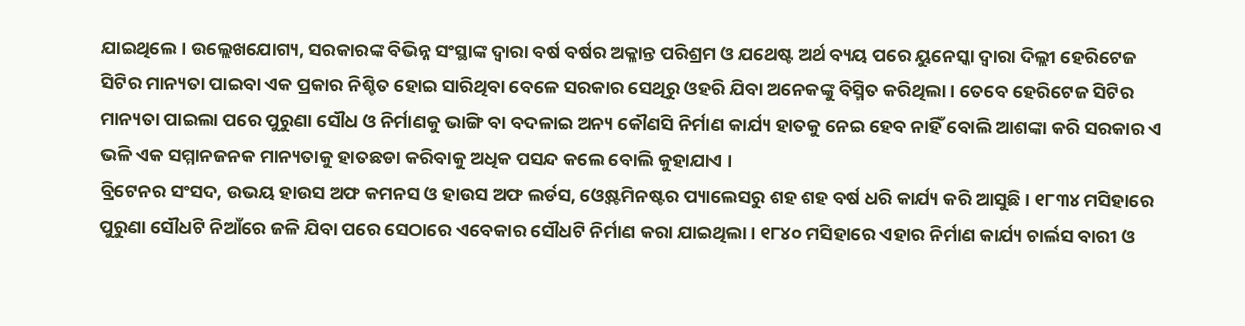ଯାଇଥିଲେ । ଉଲ୍ଲେଖଯୋଗ୍ୟ, ସରକାରଙ୍କ ବିଭିନ୍ନ ସଂସ୍ଥାଙ୍କ ଦ୍ୱାରା ବର୍ଷ ବର୍ଷର ଅକ୍ଳାନ୍ତ ପରିଶ୍ରମ ଓ ଯଥେଷ୍ଟ ଅର୍ଥ ବ୍ୟୟ ପରେ ୟୁନେସ୍କା ଦ୍ୱାରା ଦିଲ୍ଲୀ ହେରିଟେଜ ସିଟିର ମାନ୍ୟତା ପାଇବା ଏକ ପ୍ରକାର ନିଶ୍ଚିତ ହୋଇ ସାରିଥିବା ବେଳେ ସରକାର ସେଥିରୁ ଓହରି ଯିବା ଅନେକଙ୍କୁ ବିସ୍ମିତ କରିଥିଲା । ତେବେ ହେରିଟେଜ ସିଟିର ମାନ୍ୟତା ପାଇଲା ପରେ ପୁରୁଣା ସୌଧ ଓ ନିର୍ମାଣକୁ ଭାଙ୍ଗି ବା ବଦଳାଇ ଅନ୍ୟ କୌଣସି ନିର୍ମାଣ କାର୍ଯ୍ୟ ହାତକୁ ନେଇ ହେବ ନାହିଁ ବୋଲି ଆଶଙ୍କା କରି ସରକାର ଏ ଭଳି ଏକ ସମ୍ମାନଜନକ ମାନ୍ୟତାକୁ ହାତଛଡା କରିବାକୁ ଅଧିକ ପସନ୍ଦ କଲେ ବୋଲି କୁହାଯାଏ ।
ବ୍ରିଟେନର ସଂସଦ, ଉଭୟ ହାଉସ ଅଫ କମନସ ଓ ହାଉସ ଅଫ ଲର୍ଡସ, ଓ୍ଵେଷ୍ଟମିନଷ୍ଟର ପ୍ୟାଲେସରୁ ଶହ ଶହ ବର୍ଷ ଧରି କାର୍ଯ୍ୟ କରି ଆସୁଛି । ୧୮୩୪ ମସିହାରେ ପୁରୁଣା ସୌଧଟି ନିଆଁରେ ଜଳି ଯିବା ପରେ ସେଠାରେ ଏବେକାର ସୌଧଟି ନିର୍ମାଣ କରା ଯାଇଥିଲା । ୧୮୪୦ ମସିହାରେ ଏହାର ନିର୍ମାଣ କାର୍ଯ୍ୟ ଚାର୍ଲସ ବାରୀ ଓ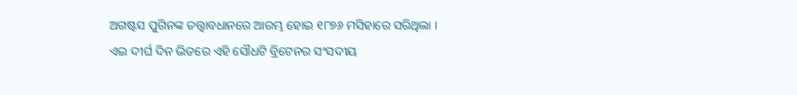ଅଗଷ୍ଟସ ପୁଗିନଙ୍କ ତତ୍ତ୍ଵାବଧାନରେ ଆରମ୍ଭ ହୋଇ ୧୮୭୬ ମସିହାରେ ସରିଥିଲା । ଏଇ ଦୀର୍ଘ ଦିନ ଭିତରେ ଏହି ସୌଧଟି ବ୍ରିଟେନର ସଂସଦୀୟ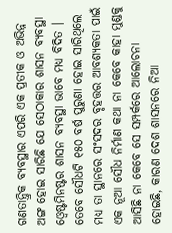ଗଣତାନ୍ତ୍ରିକ ବ୍ୟବସ୍ଥାର ଏପରି ଏକ ପ୍ରତୀକ ଓ ଅଭିନ୍ନ ଅଙ୍ଗ ହୋଇ ସାରିଛି ଯେ ସେଠାକାର ଶାସନ ବ୍ୟବସ୍ଥା ଓ୍ଵେଷ୍ଟମିନଷ୍ଟର ଶାସନ ବ୍ୟବସ୍ଥା ଭାବେ ମଧ୍ୟ ବିଦିତ । ତେବେ ସୌଧଟି ୧୫୦ ବର୍ଷ ପୁରୁଣା ହୋଇ ସାରିଥିଲେ ମଧ୍ୟ ତା ସ୍ଥାନରେ ସଂସଦର ବୃହତ୍ତର ଆବଶ୍ୟକତା ପାଇଁ ଏକ ନୂଆ ସୌଧ ନିର୍ମାଣ କଥା ନା କେବେ କାହା ମୁଣ୍ଡକୁ ଆସିଛି ନା କେବେ ସେ ସମ୍ପର୍କରେ ଆଲୋଚନା ହୋଇଛି, କାରଣ ଦେଶ ଶାସନରେ ନିଆ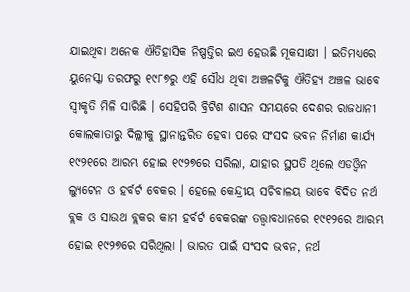ଯାଇଥିବା ଅନେକ ଐତିହାସିକ ନିଷ୍ପତ୍ତିର ଇଏ ହେଉଛି ମୂକସାକ୍ଷୀ । ଇତିମଧ୍ୟରେ ୟୁନେସ୍କା ତରଫରୁ ୧୯୮୭ରୁ ଏହି ସୌଧ ଥିବା ଅଞ୍ଚଳଟିକୁ ଐତିହ୍ୟ ଅଞ୍ଚଳ ଭାବେ ସ୍ୱୀକୃତି ମିଳି ସାରିଛି । ସେହିପରି ବ୍ରିଟିଶ ଶାସନ ସମୟରେ ଦେଶର ରାଜଧାନୀ କୋଲକାତାରୁ ଦିଲ୍ଲୀକୁ ସ୍ଥାନାନ୍ତରିତ ହେବା ପରେ ସଂସଦ ଭବନ ନିର୍ମାଣ କାର୍ଯ୍ୟ ୧୯୨୧ରେ ଆରମ୍ଭ ହୋଇ ୧୯୨୭ରେ ସରିଲା, ଯାହାର ସ୍ଥପତି ଥିଲେ ଏଡଓ୍ଵିନ ଲ୍ୟୁଟେନ ଓ ହର୍ବର୍ଟ ବେକର । ହେଲେ କେନ୍ଦ୍ରୀୟ ସଚିବାଳୟ ଭାବେ ବିଦିତ ନର୍ଥ ବ୍ଲକ ଓ ସାଉଥ ବ୍ଲକର କାମ ହର୍ବର୍ଟ ବେକରଙ୍କ ତତ୍ତ୍ଵାବଧାନରେ ୧୯୧୨ରେ ଆରମ୍ଭ ହୋଇ ୧୯୨୭ରେ ସରିଥିଲା । ଭାରତ ପାଇଁ ସଂସଦ ଭବନ, ନର୍ଥ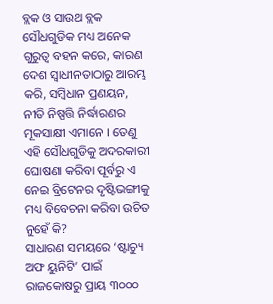ବ୍ଲକ ଓ ସାଉଥ ବ୍ଲକ ସୌଧଗୁଡିକ ମଧ୍ୟ ଅନେକ ଗୁରୁତ୍ୱ ବହନ କରେ, କାରଣ ଦେଶ ସ୍ୱାଧୀନତାଠାରୁ ଆରମ୍ଭ କରି, ସମ୍ବିଧାନ ପ୍ରଣୟନ, ନୀତି ନିଷ୍ପତ୍ତି ନିର୍ଦ୍ଧାରଣର ମୂକସାକ୍ଷୀ ଏମାନେ । ତେଣୁ ଏହି ସୌଧଗୁଡିକୁ ଅଦରକାରୀ ଘୋଷଣା କରିବା ପୂର୍ବରୁ ଏ ନେଇ ବ୍ରିଟେନର ଦୃଷ୍ଟିଭଙ୍ଗୀକୁ ମଧ୍ୟ ବିବେଚନା କରିବା ଉଚିତ ନୁହେଁ କି?
ସାଧାରଣ ସମୟରେ ‘ଷ୍ଟାଚ୍ୟୁ ଅଫ ୟୁନିଟି’ ପାଇଁ ରାଜକୋଷରୁ ପ୍ରାୟ ୩୦୦୦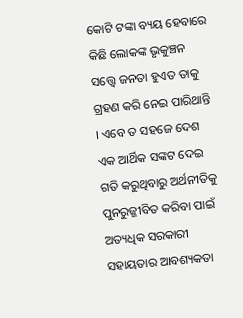କୋଟି ଟଙ୍କା ବ୍ୟୟ ହେବାରେ କିଛି ଲୋକଙ୍କ ଭୃକୁଞ୍ଚନ ସତ୍ତ୍ଵେ ଜନତା ହୁଏତ ତାକୁ ଗ୍ରହଣ କରି ନେଇ ପାରିଥାନ୍ତି । ଏବେ ତ ସହଜେ ଦେଶ ଏକ ଆର୍ଥିକ ସଙ୍କଟ ଦେଇ ଗତି କରୁଥିବାରୁ ଅର୍ଥନୀତିକୁ ପୁନରୁଜ୍ଜୀବିତ କରିବା ପାଇଁ ଅତ୍ୟଧିକ ସରକାରୀ ସହାୟତାର ଆବଶ୍ୟକତା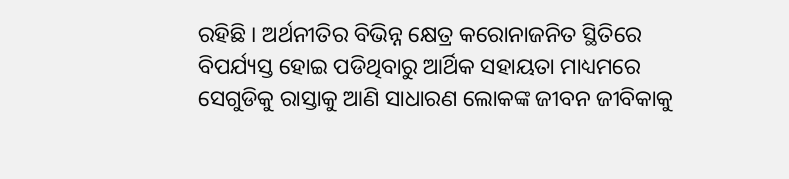ରହିଛି । ଅର୍ଥନୀତିର ବିଭିନ୍ନ କ୍ଷେତ୍ର କରୋନାଜନିତ ସ୍ଥିତିରେ ବିପର୍ଯ୍ୟସ୍ତ ହୋଇ ପଡିଥିବାରୁ ଆର୍ଥିକ ସହାୟତା ମାଧ୍ୟମରେ ସେଗୁଡିକୁ ରାସ୍ତାକୁ ଆଣି ସାଧାରଣ ଲୋକଙ୍କ ଜୀବନ ଜୀବିକାକୁ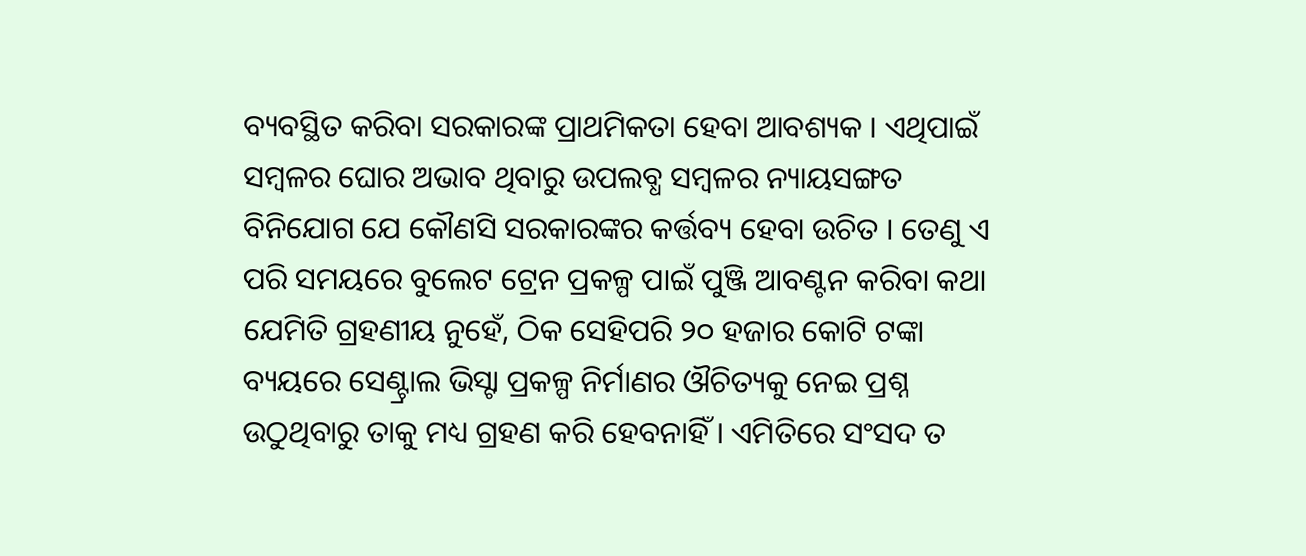ବ୍ୟବସ୍ଥିତ କରିବା ସରକାରଙ୍କ ପ୍ରାଥମିକତା ହେବା ଆବଶ୍ୟକ । ଏଥିପାଇଁ ସମ୍ବଳର ଘୋର ଅଭାବ ଥିବାରୁ ଉପଲବ୍ଧ ସମ୍ବଳର ନ୍ୟାୟସଙ୍ଗତ ବିନିଯୋଗ ଯେ କୌଣସି ସରକାରଙ୍କର କର୍ତ୍ତବ୍ୟ ହେବା ଉଚିତ । ତେଣୁ ଏ ପରି ସମୟରେ ବୁଲେଟ ଟ୍ରେନ ପ୍ରକଳ୍ପ ପାଇଁ ପୁଞ୍ଜି ଆବଣ୍ଟନ କରିବା କଥା ଯେମିତି ଗ୍ରହଣୀୟ ନୁହେଁ, ଠିକ ସେହିପରି ୨୦ ହଜାର କୋଟି ଟଙ୍କା ବ୍ୟୟରେ ସେଣ୍ଟ୍ରାଲ ଭିସ୍ଟା ପ୍ରକଳ୍ପ ନିର୍ମାଣର ଔଚିତ୍ୟକୁ ନେଇ ପ୍ରଶ୍ନ ଉଠୁଥିବାରୁ ତାକୁ ମଧ୍ୟ ଗ୍ରହଣ କରି ହେବନାହିଁ । ଏମିତିରେ ସଂସଦ ତ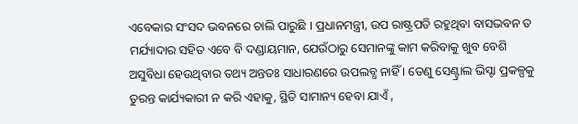ଏବେକାର ସଂସଦ ଭବନରେ ଚାଲି ପାରୁଛି । ପ୍ରଧାନମନ୍ତ୍ରୀ, ଉପ ରାଷ୍ଟ୍ରପତି ରହୁଥିବା ବାସଭବନ ତ ମର୍ଯ୍ୟାଦାର ସହିତ ଏବେ ବି ଦଣ୍ଡାୟମାନ, ଯେଉଁଠାରୁ ସେମାନଙ୍କୁ କାମ କରିବାକୁ ଖୁବ ବେଶି ଅସୁବିଧା ହେଉଥିବାର ତଥ୍ୟ ଅନ୍ତତଃ ସାଧାରଣରେ ଉପଲବ୍ଧ ନାହିଁ । ତେଣୁ ସେଣ୍ଟ୍ରାଲ ଭିସ୍ଟା ପ୍ରକଳ୍ପକୁ ତୁରନ୍ତ କାର୍ଯ୍ୟକାରୀ ନ କରି ଏହାକୁ, ସ୍ଥିତି ସାମାନ୍ୟ ହେବା ଯାଏଁ ,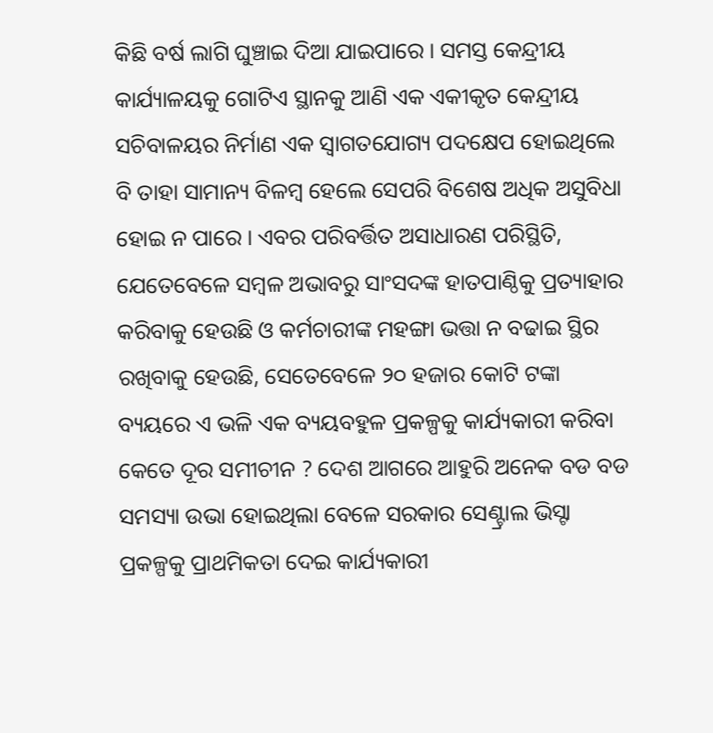କିଛି ବର୍ଷ ଲାଗି ଘୁଞ୍ଚାଇ ଦିଆ ଯାଇପାରେ । ସମସ୍ତ କେନ୍ଦ୍ରୀୟ କାର୍ଯ୍ୟାଳୟକୁ ଗୋଟିଏ ସ୍ଥାନକୁ ଆଣି ଏକ ଏକୀକୃତ କେନ୍ଦ୍ରୀୟ ସଚିବାଳୟର ନିର୍ମାଣ ଏକ ସ୍ୱାଗତଯୋଗ୍ୟ ପଦକ୍ଷେପ ହୋଇଥିଲେ ବି ତାହା ସାମାନ୍ୟ ବିଳମ୍ବ ହେଲେ ସେପରି ବିଶେଷ ଅଧିକ ଅସୁବିଧା ହୋଇ ନ ପାରେ । ଏବର ପରିବର୍ତ୍ତିତ ଅସାଧାରଣ ପରିସ୍ଥିତି, ଯେତେବେଳେ ସମ୍ବଳ ଅଭାବରୁ ସାଂସଦଙ୍କ ହାତପାଣ୍ଠିକୁ ପ୍ରତ୍ୟାହାର କରିବାକୁ ହେଉଛି ଓ କର୍ମଚାରୀଙ୍କ ମହଙ୍ଗା ଭତ୍ତା ନ ବଢାଇ ସ୍ଥିର ରଖିବାକୁ ହେଉଛି, ସେତେବେଳେ ୨୦ ହଜାର କୋଟି ଟଙ୍କା ବ୍ୟୟରେ ଏ ଭଳି ଏକ ବ୍ୟୟବହୁଳ ପ୍ରକଳ୍ପକୁ କାର୍ଯ୍ୟକାରୀ କରିବା କେତେ ଦୂର ସମୀଚୀନ ? ଦେଶ ଆଗରେ ଆହୁରି ଅନେକ ବଡ ବଡ ସମସ୍ୟା ଉଭା ହୋଇଥିଲା ବେଳେ ସରକାର ସେଣ୍ଟ୍ରାଲ ଭିସ୍ଟା ପ୍ରକଳ୍ପକୁ ପ୍ରାଥମିକତା ଦେଇ କାର୍ଯ୍ୟକାରୀ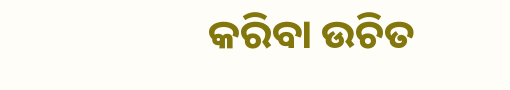କରିବା ଉଚିତ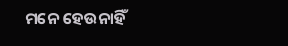ମନେ ହେଉନାହିଁ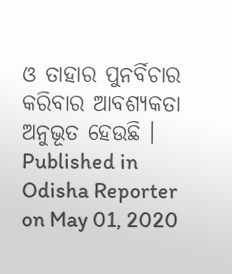ଓ ତାହାର ପୁନର୍ବିଚାର କରିବାର ଆବଶ୍ୟକତା ଅନୁଭୂତ ହେଉଛି ।
Published in Odisha Reporter on May 01, 2020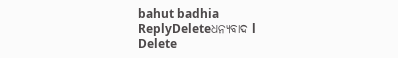bahut badhia
ReplyDeleteଧନ୍ୟବାଦ l
Delete